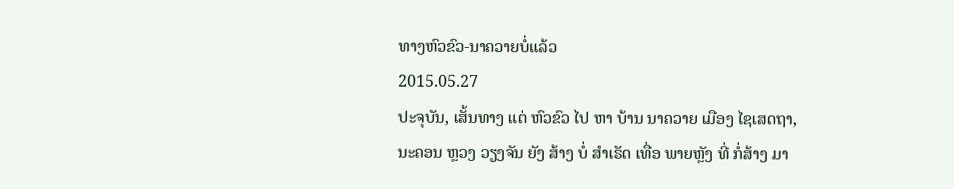ທາງຫົວຂົວ-ນາຄວາຍບໍ່ແລ້ວ
2015.05.27
ປະຈຸບັນ, ເສັ້ນທາງ ແຕ່ ຫົວຂົວ ໄປ ຫາ ບ້ານ ນາຄວາຍ ເມືອງ ໄຊເສດຖາ, ນະຄອນ ຫຼວງ ວຽງຈັນ ຍັງ ສ້າງ ບໍ່ ສຳເຣັດ ເທື່ອ ພາຍຫຼັງ ທີ່ ກໍ່ສ້າງ ມາ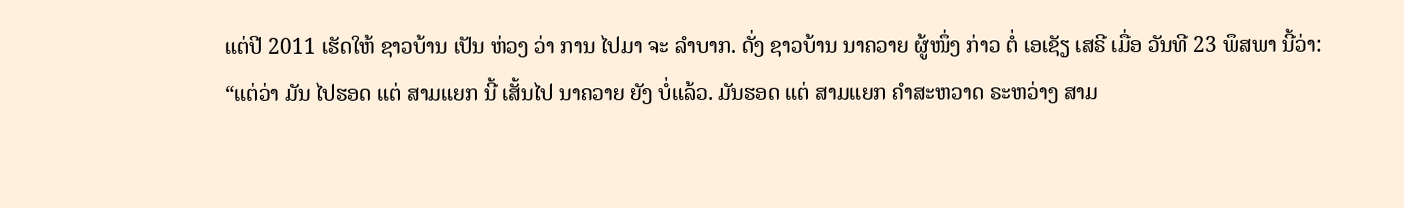ແຕ່ປີ 2011 ເຮັດໃຫ້ ຊາວບ້ານ ເປັນ ຫ່ວງ ວ່າ ການ ໄປມາ ຈະ ລໍາບາກ. ດັ່ງ ຊາວບ້ານ ນາຄວາຍ ຜູ້ໜຶ່ງ ກ່າວ ຕໍ່ ເອເຊັຽ ເສຣີ ເມື່ອ ວັນທີ 23 ພຶສພາ ນີ້ວ່າ:
“ແຕ່ວ່າ ມັນ ໄປຮອດ ແຕ່ ສາມແຍກ ນີ້ ເສັ້ນໄປ ນາຄວາຍ ຍັງ ບໍ່ແລ້ວ. ມັນຮອດ ແຕ່ ສາມແຍກ ຄຳສະຫວາດ ຣະຫວ່າງ ສາມ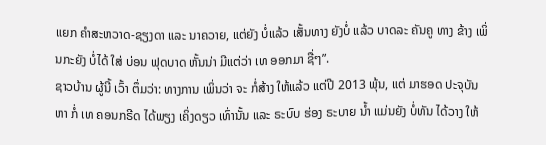ແຍກ ຄຳສະຫວາດ-ຊຽງດາ ແລະ ນາຄວາຍ, ແຕ່ຍັງ ບໍ່ແລ້ວ ເສັ້ນທາງ ຍັງບໍ່ ແລ້ວ ບາດລະ ຄັນຄູ ທາງ ຂ້າງ ເພິ່ນກະຍັງ ບໍ່ໄດ້ ໃສ່ ບ່ອນ ຟຸດບາດ ຫັ້ນນ່າ ມີແຕ່ວ່າ ເທ ອອກມາ ຊື່ໆ”.
ຊາວບ້ານ ຜູ້ນີ້ ເວົ້າ ຕຶ່ມວ່າ: ທາງການ ເພິ່ນວ່າ ຈະ ກໍ່ສ້າງ ໃຫ້ແລ້ວ ແຕ່ປີ 2013 ພຸ້ນ, ແຕ່ ມາຮອດ ປະຈຸບັນ ຫາ ກໍ່ ເທ ຄອນກຣີດ ໄດ້ພຽງ ເຄິ່ງດຽວ ເທົ່ານັ້ນ ແລະ ຣະບົບ ຮ່ອງ ຣະບາຍ ນ້ຳ ແມ່ນຍັງ ບໍ່ທັນ ໄດ້ວາງ ໃຫ້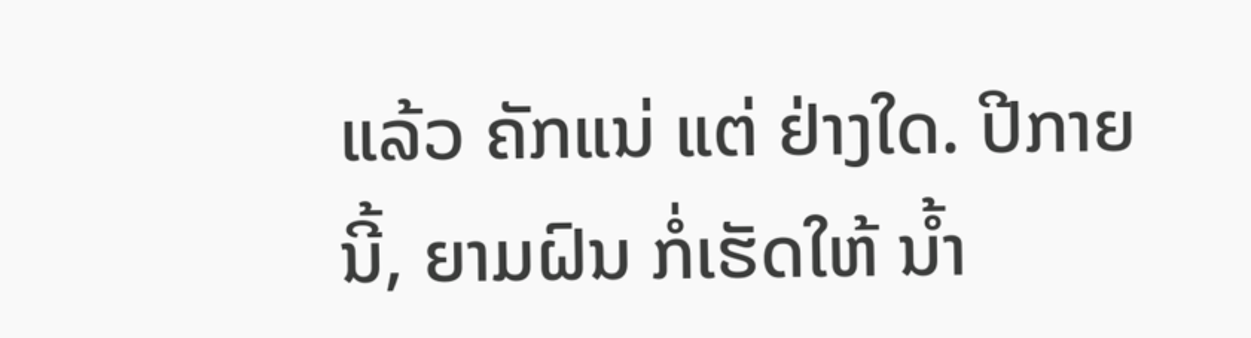ແລ້ວ ຄັກແນ່ ແຕ່ ຢ່າງໃດ. ປີກາຍ ນີ້, ຍາມຝົນ ກໍ່ເຮັດໃຫ້ ນ້ຳ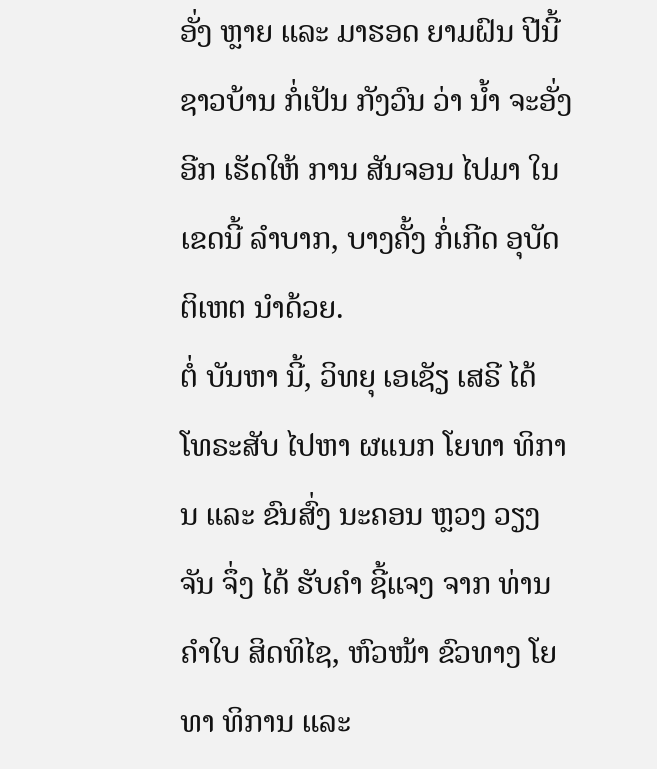ອັ່ງ ຫຼາຍ ແລະ ມາຮອດ ຍາມຝົນ ປີນີ້ ຊາວບ້ານ ກໍ່ເປັນ ກັງວົນ ວ່າ ນ້ຳ ຈະອັ່ງ ອີກ ເຮັດໃຫ້ ການ ສັນຈອນ ໄປມາ ໃນເຂດນີ້ ລໍາບາກ, ບາງຄັ້ງ ກໍ່ເກີດ ອຸບັດຕິເຫຕ ນຳດ້ວຍ.
ຕໍ່ ບັນຫາ ນີ້, ວິທຍຸ ເອເຊັຽ ເສຣີ ໄດ້ ໂທຣະສັບ ໄປຫາ ຜແນກ ໂຍທາ ທິການ ແລະ ຂົນສົ່ງ ນະຄອນ ຫຼວງ ວຽງຈັນ ຈຶ່ງ ໄດ້ ຮັບຄຳ ຊີ້ແຈງ ຈາກ ທ່ານ ຄຳໃບ ສິດທິໄຊ, ຫົວໜ້າ ຂົວທາງ ໂຍທາ ທິການ ແລະ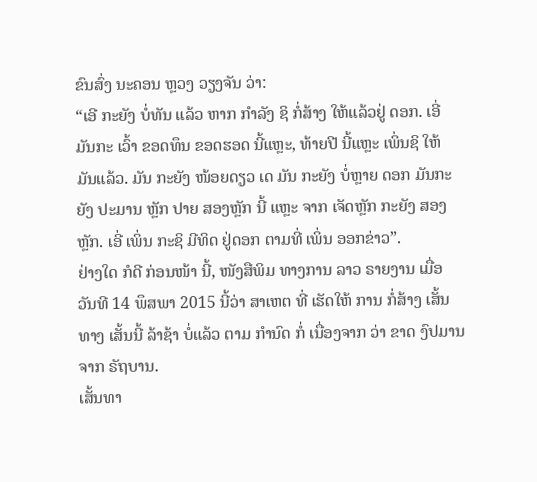ຂົນສົ່ງ ນະຄອນ ຫຼວງ ວຽງຈັນ ວ່າ:
“ເອີ ກະຍັງ ບໍ່ທັນ ແລ້ວ ຫາກ ກຳລັງ ຊິ ກໍ່ສ້າງ ໃຫ້ແລ້ວຢູ່ ດອກ. ເອີ່ ມັນກະ ເວົ້າ ຂອດທຶນ ຂອດຮອດ ນີ້ແຫຼະ, ທ້າຍປີ ນີ້ແຫຼະ ເພິ່ນຊິ ໃຫ້ ມັນແລ້ວ. ມັນ ກະຍັງ ໜ້ອຍດຽວ ເດ ມັນ ກະຍັງ ບໍ່ຫຼາຍ ດອກ ມັນກະຍັງ ປະມານ ຫຼັກ ປາຍ ສອງຫຼັກ ນີ້ ແຫຼະ ຈາກ ເຈັດຫຼັກ ກະຍັງ ສອງຫຼັກ. ເອີ່ ເພິ່ນ ກະຊິ ມີທິດ ຢູ່ດອກ ຕາມທີ່ ເພິ່ນ ອອກຂ່າວ”.
ຢ່າງໃດ ກໍດີ ກ່ອນໜ້າ ນີ້, ໜັງສືພິມ ທາງການ ລາວ ຣາຍງານ ເມື່ອ ວັນທີ 14 ພຶສພາ 2015 ນີ້ວ່າ ສາເຫຕ ທີ່ ເຮັດໃຫ້ ການ ກໍ່ສ້າງ ເສັ້ນທາງ ເສັ້ນນີ້ ລ້າຊ້າ ບໍ່ແລ້ວ ຕາມ ກຳນົດ ກໍ່ ເນື່ອງຈາກ ວ່າ ຂາດ ງົປມານ ຈາກ ຣັຖບານ.
ເສັ້ນທາ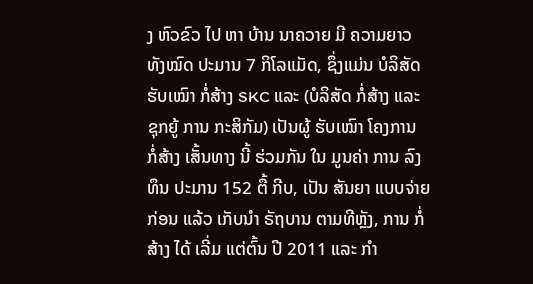ງ ຫົວຂົວ ໄປ ຫາ ບ້ານ ນາຄວາຍ ມີ ຄວາມຍາວ ທັງໝົດ ປະມານ 7 ກິໂລແມັດ, ຊຶ່ງແມ່ນ ບໍລິສັດ ຮັບເໝົາ ກໍ່ສ້າງ SKC ແລະ (ບໍລິສັດ ກໍ່ສ້າງ ແລະ ຊຸກຍູ້ ການ ກະສິກັມ) ເປັນຜູ້ ຮັບເໝົາ ໂຄງການ ກໍ່ສ້າງ ເສັ້ນທາງ ນີ້ ຮ່ວມກັນ ໃນ ມູນຄ່າ ການ ລົງທຶນ ປະມານ 152 ຕື້ ກີບ, ເປັນ ສັນຍາ ແບບຈ່າຍ ກ່ອນ ແລ້ວ ເກັບນຳ ຣັຖບານ ຕາມທີຫຼັງ, ການ ກໍ່ສ້າງ ໄດ້ ເລີ່ມ ແຕ່ຕົ້ນ ປີ 2011 ແລະ ກໍາ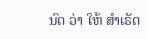ນົດ ວ່າ ໃຫ້ ສຳເຣັດ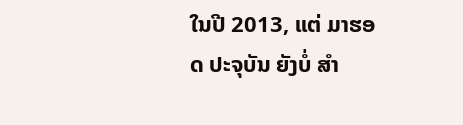ໃນປີ 2013, ແຕ່ ມາຮອດ ປະຈຸບັນ ຍັງບໍ່ ສຳ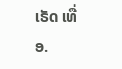ເຣັດ ເທື່ອ.